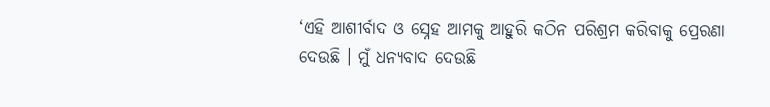‘ଏହି ଆଶୀର୍ବାଦ ଓ ସ୍ନେହ ଆମକୁ ଆହୁରି କଠିନ ପରିଶ୍ରମ କରିବାକୁ ପ୍ରେରଣା ଦେଉଛି । ମୁଁ ଧନ୍ୟବାଦ ଦେଉଛି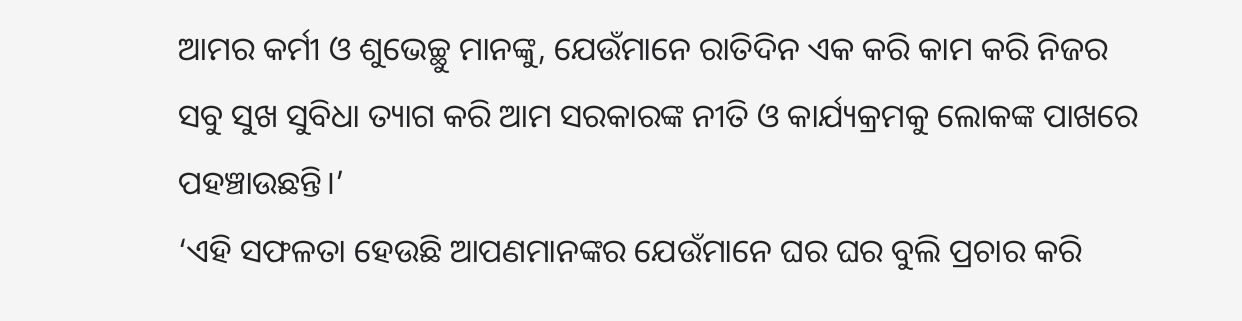ଆମର କର୍ମୀ ଓ ଶୁଭେଚ୍ଛୁ ମାନଙ୍କୁ, ଯେଉଁମାନେ ରାତିଦିନ ଏକ କରି କାମ କରି ନିଜର ସବୁ ସୁଖ ସୁବିଧା ତ୍ୟାଗ କରି ଆମ ସରକାରଙ୍କ ନୀତି ଓ କାର୍ଯ୍ୟକ୍ରମକୁ ଲୋକଙ୍କ ପାଖରେ ପହଞ୍ଚାଉଛନ୍ତି।’
‘ଏହି ସଫଳତା ହେଉଛି ଆପଣମାନଙ୍କର ଯେଉଁମାନେ ଘର ଘର ବୁଲି ପ୍ରଚାର କରି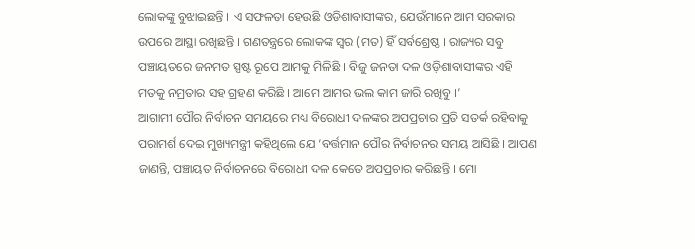ଲୋକଙ୍କୁ ବୁଝାଇଛନ୍ତି । ଏ ସଫଳତା ହେଉଛି ଓଡିଶାବାସୀଙ୍କର, ଯେଉଁମାନେ ଆମ ସରକାର ଉପରେ ଆସ୍ଥା ରଖିଛନ୍ତି । ଗଣତନ୍ତ୍ରରେ ଲୋକଙ୍କ ସ୍ୱର (ମତ) ହିଁ ସର୍ବଶ୍ରେଷ୍ଠ । ରାଜ୍ୟର ସବୁ ପଞ୍ଚାୟତରେ ଜନମତ ସ୍ପଷ୍ଟ ରୂପେ ଆମକୁ ମିଳିଛି । ବିଜୁ ଜନତା ଦଳ ଓଡ଼ିଶାବାସୀଙ୍କର ଏହି ମତକୁ ନମ୍ରତାର ସହ ଗ୍ରହଣ କରିଛି । ଆମେ ଆମର ଭଲ କାମ ଜାରି ରଖିବୁ ।’
ଆଗାମୀ ପୌର ନିର୍ବାଚନ ସମୟରେ ମଧ୍ୟ ବିରୋଧୀ ଦଳଙ୍କର ଅପପ୍ରଚାର ପ୍ରତି ସତର୍କ ରହିବାକୁ ପରାମର୍ଶ ଦେଇ ମୁଖ୍ୟମନ୍ତ୍ରୀ କହିଥିଲେ ଯେ ‘ବର୍ତ୍ତମାନ ପୌର ନିର୍ବାଚନର ସମୟ ଆସିଛି । ଆପଣ ଜାଣନ୍ତି, ପଞ୍ଚାୟତ ନିର୍ବାଚନରେ ବିରୋଧୀ ଦଳ କେତେ ଅପପ୍ରଚାର କରିଛନ୍ତି । ମୋ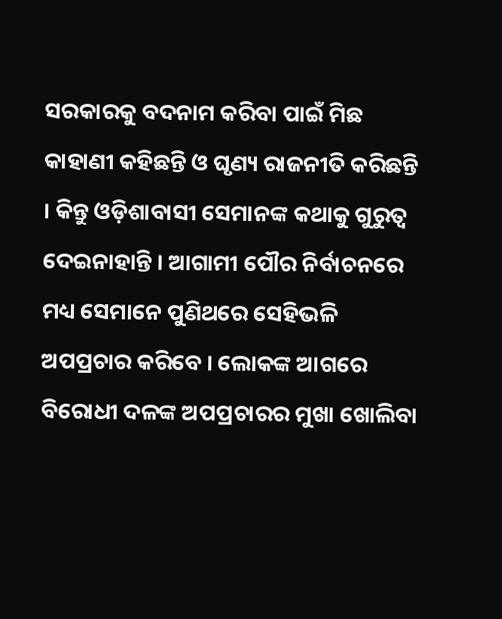ସରକାରକୁ ବଦନାମ କରିବା ପାଇଁ ମିଛ କାହାଣୀ କହିଛନ୍ତି ଓ ଘୃଣ୍ୟ ରାଜନୀତି କରିଛନ୍ତି । କିନ୍ତୁ ଓଡ଼ିଶାବାସୀ ସେମାନଙ୍କ କଥାକୁ ଗୁରୁତ୍ୱ ଦେଇନାହାନ୍ତି । ଆଗାମୀ ପୌର ନିର୍ବାଚନରେ ମଧ୍ୟ ସେମାନେ ପୁଣିଥରେ ସେହିଭଳି ଅପପ୍ରଚାର କରିବେ । ଲୋକଙ୍କ ଆଗରେ ବିରୋଧୀ ଦଳଙ୍କ ଅପପ୍ରଚାରର ମୁଖା ଖୋଲିବା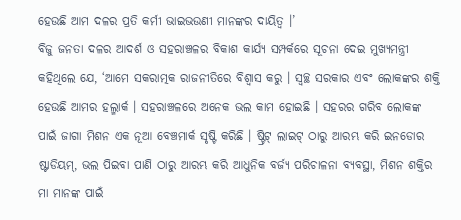ହେଉଛି ଆମ ଦଳର ପ୍ରତି କର୍ମୀ ଭାଇଭଉଣୀ ମାନଙ୍କର ଦାୟିତ୍ୱ ।’
ବିଜୁ ଜନତା ଦଳର ଆଦର୍ଶ ଓ ସହରାଞ୍ଚଳର ବିକାଶ କାର୍ଯ୍ୟ ସମ୍ପର୍କରେ ସୂଚନା ଦେଇ ମୁଖ୍ୟମନ୍ତ୍ରୀ କହିଥିଲେ ଯେ, ‘ଆମେ ସକରାତ୍ମକ ରାଜନୀତିରେ ବିଶ୍ୱାସ କରୁ । ସ୍ୱଚ୍ଛ ସରକାର ଏବଂ ଲୋକଙ୍କର ଶକ୍ତି ହେଉଛି ଆମର ହଲ୍ମାର୍କ । ସହରାଞ୍ଚଳରେ ଅନେକ ଭଲ କାମ ହୋଇଛି । ସହରର ଗରିବ ଲୋକଙ୍କ ପାଇଁ ଜାଗା ମିଶନ ଏକ ନୂଆ ବେଞ୍ଚମାର୍କ ସୃଷ୍ଟି କରିଛି । ଷ୍ଟ୍ରିଟ୍ ଲାଇଟ୍ ଠାରୁ ଆରମ୍ଭ କରି ଇନଡୋର ଷ୍ଟାଡିୟମ୍, ଭଲ ପିଇବା ପାଣି ଠାରୁ ଆରମ୍ଭ କରି ଆଧୁନିକ ବର୍ଜ୍ୟ ପରିଚାଳନା ବ୍ୟବସ୍ଥା, ମିଶନ ଶକ୍ତିର ମା ମାନଙ୍କ ପାଇଁ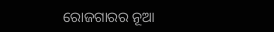ରୋଜଗାରର ନୂଆ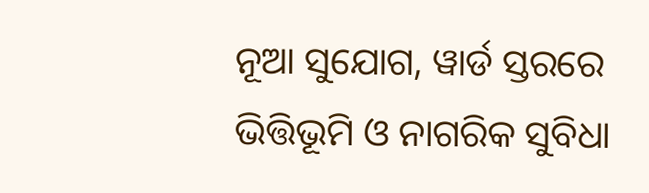ନୂଆ ସୁଯୋଗ, ୱାର୍ଡ ସ୍ତରରେ ଭିତ୍ତିଭୂମି ଓ ନାଗରିକ ସୁବିଧା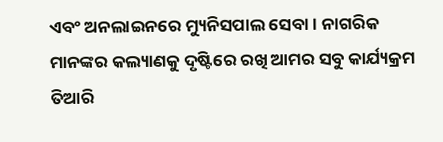ଏବଂ ଅନଲାଇନରେ ମ୍ୟୁନିସପାଲ ସେବା । ନାଗରିକ ମାନଙ୍କର କଲ୍ୟାଣକୁ ଦୃଷ୍ଟିରେ ରଖି ଆମର ସବୁ କାର୍ଯ୍ୟକ୍ରମ ତିଆରି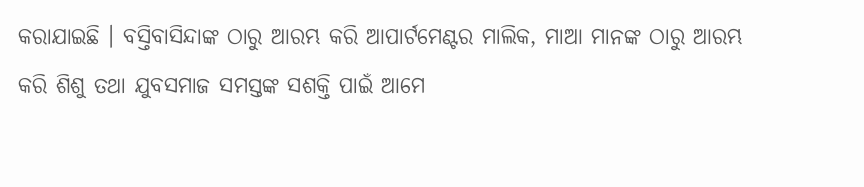କରାଯାଇଛି । ବସ୍ତିବାସିନ୍ଦାଙ୍କ ଠାରୁ ଆରମ୍ଭ କରି ଆପାର୍ଟମେଣ୍ଟର ମାଲିକ, ମାଆ ମାନଙ୍କ ଠାରୁ ଆରମ୍ଭ କରି ଶିଶୁ ତଥା ଯୁବସମାଜ ସମସ୍ତଙ୍କ ସଶକ୍ତି ପାଇଁ ଆମେ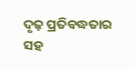ଦୃଢ଼ ପ୍ରତିବଦ୍ଧତାର ସହ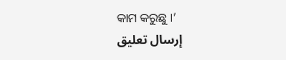କାମ କରୁଛୁ ।’
إرسال تعليق